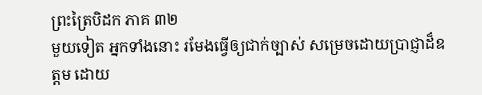ព្រះត្រៃបិដក ភាគ ៣២
មួយទៀត អ្នកទាំងនោះ រមែងធ្វើឲ្យជាក់ច្បាស់ សម្រេចដោយប្រាជ្ញាដ៏ឧត្តម ដោយ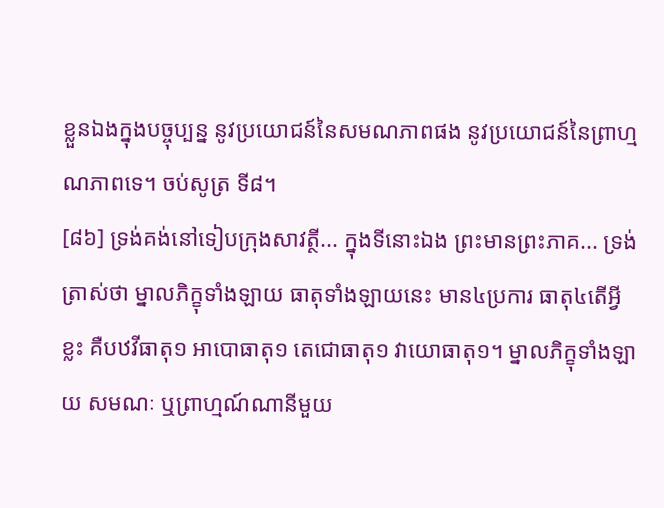ខ្លួនឯងក្នុងបច្ចុប្បន្ន នូវប្រយោជន៍នៃសមណភាពផង នូវប្រយោជន៍នៃព្រាហ្មណភាពទេ។ ចប់សូត្រ ទី៨។
[៨៦] ទ្រង់គង់នៅទៀបក្រុងសាវត្ថី... ក្នុងទីនោះឯង ព្រះមានព្រះភាគ... ទ្រង់ត្រាស់ថា ម្នាលភិក្ខុទាំងឡាយ ធាតុទាំងឡាយនេះ មាន៤ប្រការ ធាតុ៤តើអ្វីខ្លះ គឺបឋវីធាតុ១ អាបោធាតុ១ តេជោធាតុ១ វាយោធាតុ១។ ម្នាលភិក្ខុទាំងឡាយ សមណៈ ឬព្រាហ្មណ៍ណានីមួយ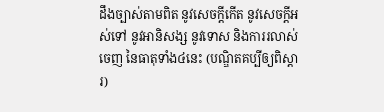ដឹងច្បាស់តាមពិត នូវសេចក្តីកើត នូវសេចក្តីអស់ទៅ នូវអានិសង្ស នូវទោស និងការរលាស់ចេញ នៃធាតុទាំង៤នេះ (បណ្ឌិតគប្បីឲ្យពិស្តារ)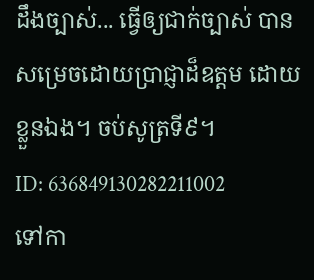ដឹងច្បាស់... ធ្វើឲ្យជាក់ច្បាស់ បានសម្រេចដោយប្រាជ្ញាដ៏ឧត្តម ដោយខ្លួនឯង។ ចប់សូត្រទី៩។
ID: 636849130282211002
ទៅកា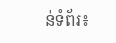ន់ទំព័រ៖